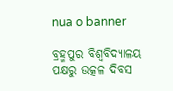nua o banner

ବ୍ରହ୍ମପୁର ବିଶ୍ଵବିଦ୍ୟାଳୟ ପକ୍ଷରୁ ଉତ୍କଳ ଦିବସ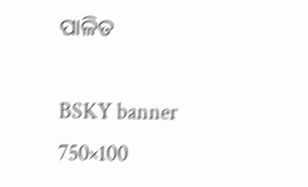ପାଳିତ

BSKY banner  750×100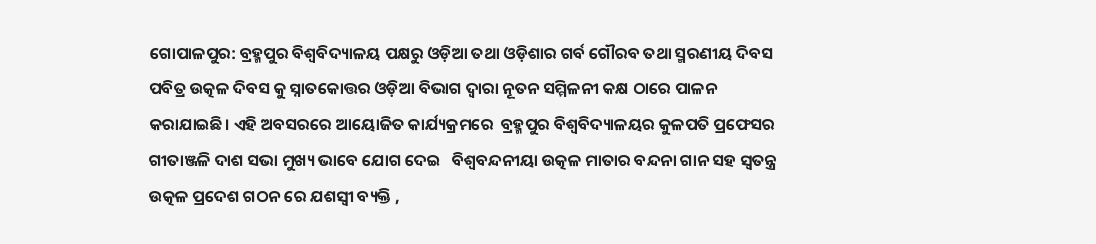ଗୋପାଳପୁର: ବ୍ରହ୍ମପୁର ବିଶ୍ଵବିଦ୍ୟାଳୟ ପକ୍ଷରୁ ଓଡ଼ିଆ ତଥା ଓଡ଼ିଶାର ଗର୍ବ ଗୌରବ ତଥା ସ୍ମରଣୀୟ ଦିବସ ପବିତ୍ର ଉତ୍କଳ ଦିବସ କୁ ସ୍ନାତକୋତ୍ତର ଓଡ଼ିଆ ବିଭାଗ ଦ୍ଵାରା ନୂତନ ସମ୍ମିଳନୀ କକ୍ଷ ଠାରେ ପାଳନ କରାଯାଇଛି। ଏହି ଅବସରରେ ଆୟୋଜିତ କାର୍ଯ୍ୟକ୍ରମରେ  ବ୍ରହ୍ମପୁର ବିଶ୍ଵବିଦ୍ୟାଳୟର କୁଳପତି ପ୍ରଫେସର ଗୀତାଞ୍ଜଳି ଦାଶ ସଭା ମୁଖ୍ୟ ଭାବେ ଯୋଗ ଦେଇ   ବିଶ୍ୱବନ୍ଦନୀୟା ଉତ୍କଳ ମାତାର ବନ୍ଦନା ଗାନ ସହ ସ୍ଵତନ୍ତ୍ର ଉତ୍କଳ ପ୍ରଦେଶ ଗଠନ ରେ ଯଶସ୍ୱୀ ବ୍ୟକ୍ତି ,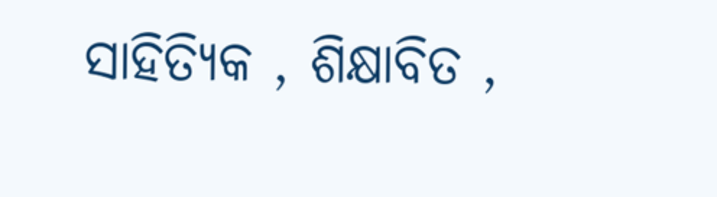ସାହିତ୍ୟିକ , ଶିକ୍ଷାବିତ ,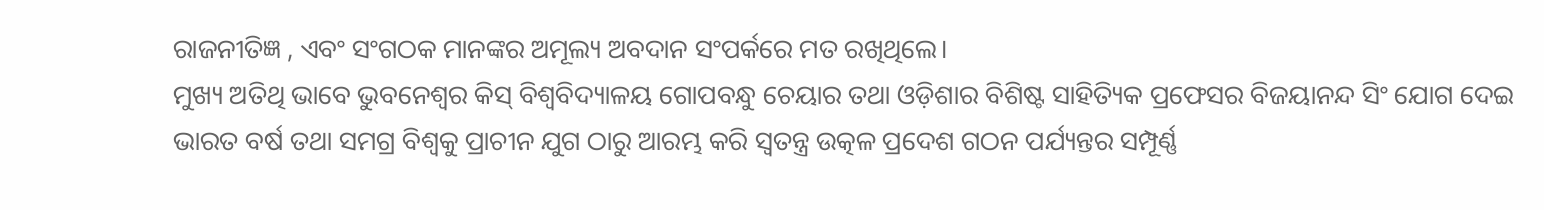ରାଜନୀତିଜ୍ଞ , ଏବଂ ସଂଗଠକ ମାନଙ୍କର ଅମୂଲ୍ୟ ଅବଦାନ ସଂପର୍କରେ ମତ ରଖିଥିଲେ।
ମୁଖ୍ୟ ଅତିଥି ଭାବେ ଭୁବନେଶ୍ୱର କିସ୍ ବିଶ୍ଵବିଦ୍ୟାଳୟ ଗୋପବନ୍ଧୁ ଚେୟାର ତଥା ଓଡ଼ିଶାର ବିଶିଷ୍ଟ ସାହିତ୍ୟିକ ପ୍ରଫେସର ବିଜୟାନନ୍ଦ ସିଂ ଯୋଗ ଦେଇ ଭାରତ ବର୍ଷ ତଥା ସମଗ୍ର ବିଶ୍ୱକୁ ପ୍ରାଚୀନ ଯୁଗ ଠାରୁ ଆରମ୍ଭ କରି ସ୍ଵତନ୍ତ୍ର ଉତ୍କଳ ପ୍ରଦେଶ ଗଠନ ପର୍ଯ୍ୟନ୍ତର ସମ୍ପୂର୍ଣ୍ଣ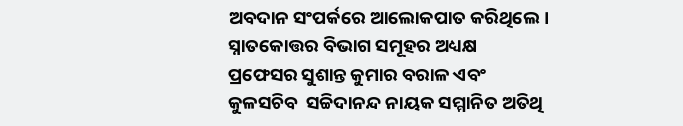ଅବଦାନ ସଂପର୍କରେ ଆଲୋକପାତ କରିଥିଲେ। ସ୍ନାତକୋତ୍ତର ବିଭାଗ ସମୂହର ଅଧ୍ୟକ୍ଷ ପ୍ରଫେସର ସୁଶାନ୍ତ କୁମାର ବରାଳ ଏବଂ କୁଳସଚିବ  ସଚ୍ଚିଦାନନ୍ଦ ନାୟକ ସମ୍ମାନିତ ଅତିଥି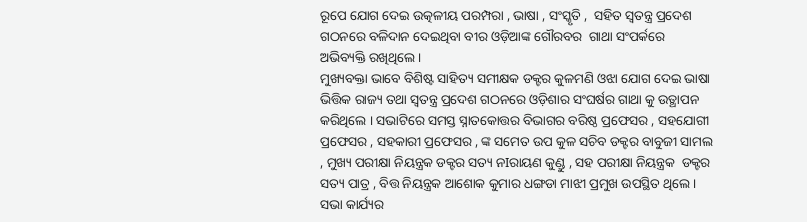ରୂପେ ଯୋଗ ଦେଇ ଉତ୍କଳୀୟ ପରମ୍ପରା , ଭାଷା , ସଂସ୍କୃତି ,  ସହିତ ସ୍ଵତନ୍ତ୍ର ପ୍ରଦେଶ ଗଠନରେ ବଳିଦାନ ଦେଇଥିବା ବୀର ଓଡ଼ିଆଙ୍କ ଗୌରବର  ଗାଥା ସଂପର୍କରେ ଅଭିବ୍ୟକ୍ତି ରଖିଥିଲେ ।
ମୁଖ୍ୟବକ୍ତା ଭାବେ ବିଶିଷ୍ଟ ସାହିତ୍ୟ ସମୀକ୍ଷକ ଡକ୍ଟର କୁଳମଣି ଓଝା ଯୋଗ ଦେଇ ଭାଷା ଭିତ୍ତିକ ରାଜ୍ୟ ତଥା ସ୍ଵତନ୍ତ୍ର ପ୍ରଦେଶ ଗଠନରେ ଓଡ଼ିଶାର ସଂଘର୍ଷର ଗାଥା କୁ ଉତ୍ଥାପନ କରିଥିଲେ । ସଭାଟିରେ ସମସ୍ତ ସ୍ନାତକୋତ୍ତର ବିଭାଗର ବରିଷ୍ଠ ପ୍ରଫେସର , ସହଯୋଗୀ ପ୍ରଫେସର , ସହକାରୀ ପ୍ରଫେସର , ଙ୍କ ସମେତ ଉପ କୁଳ ସଚିବ ଡକ୍ଟର ବାବୁଜୀ ସାମଲ , ମୁଖ୍ୟ ପରୀକ୍ଷା ନିୟନ୍ତ୍ରକ ଡକ୍ଟର ସତ୍ୟ ନIରାୟଣ କୁଣ୍ଡୁ , ସହ ପରୀକ୍ଷା ନିୟନ୍ତ୍ରକ  ଡକ୍ଟର  ସତ୍ୟ ପାତ୍ର , ବିତ୍ତ ନିୟନ୍ତ୍ରକ ଆଶୋକ କୁମାର ଧଙ୍ଗଡା ମାଝୀ ପ୍ରମୁଖ ଉପସ୍ଥିତ ଥିଲେ । ସଭା କାର୍ଯ୍ୟର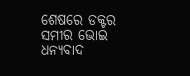ଶେଷରେ ଡକ୍ଟର ସମୀର ଭୋଇ ଧନ୍ୟବାଦ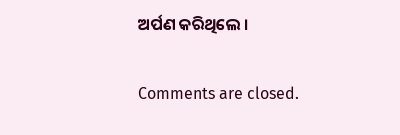ଅର୍ପଣ କରିଥିଲେ ।

Comments are closed.